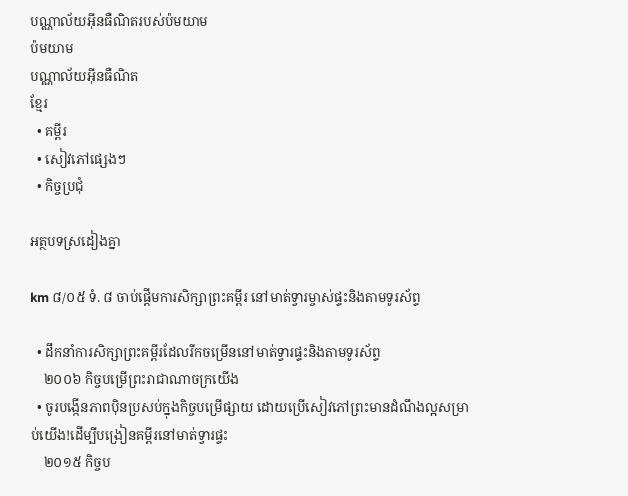បណ្ណាល័យអ៊ីនធឺណិតរបស់ប៉មយាម
ប៉មយាម
បណ្ណាល័យអ៊ីនធឺណិត
ខ្មែរ
  • គម្ពីរ
  • សៀវភៅផ្សេងៗ
  • កិច្ចប្រជុំ

អត្ថបទស្រដៀងគ្នា

km ៨/០៥ ទំ. ៨ ចាប់ផ្ដើមការសិក្សាព្រះគម្ពីរ នៅមាត់ទ្វារម្ចាស់ផ្ទះនិងតាមទូរស័ព្ទ

  • ដឹកនាំការសិក្សាព្រះគម្ពីរដែលរីកចម្រើននៅមាត់ទ្វារផ្ទះនិងតាមទូរស័ព្ទ
    ២០០៦ កិច្ចបម្រើព្រះរាជាណាចក្រយើង
  • ចូរបង្កើនភាពប៉ិនប្រសប់ក្នុងកិច្ចបម្រើផ្សាយ ដោយប្រើសៀវភៅព្រះមានដំណឹងល្អសម្រាប់យើង!ដើម្បីបង្រៀនគម្ពីរនៅមាត់ទ្វារផ្ទះ
    ២០១៥ កិច្ចប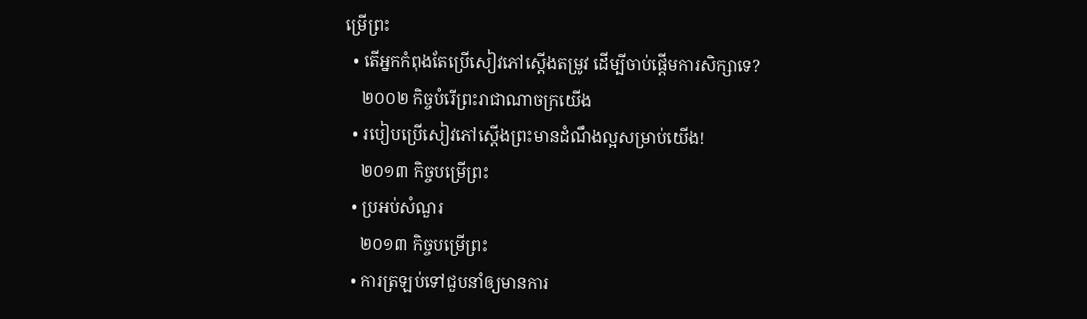ម្រើព្រះ
  • តើអ្នកកំពុងតែប្រើសៀវភៅស្ដើងតម្រូវ ដើម្បីចាប់ផ្ដើមការសិក្សាទេ?
    ២០០២ កិច្ចបំរើព្រះរាជាណាចក្រយើង
  • របៀបប្រើសៀវភៅស្ដើងព្រះមានដំណឹងល្អសម្រាប់យើង!
    ២០១៣ កិច្ចបម្រើព្រះ
  • ប្រអប់សំណួរ
    ២០១៣ កិច្ចបម្រើព្រះ
  • ការត្រឡប់ទៅជួបនាំឲ្យមានការ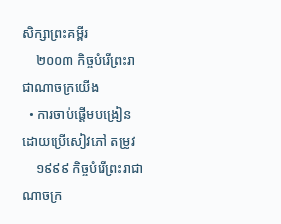សិក្សាព្រះគម្ពីរ
    ២០០៣ កិច្ចបំរើព្រះរាជាណាចក្រយើង
  • ការចាប់ផ្ដើមបង្រៀនដោយប្រើសៀវភៅ តម្រូវ
    ១៩៩៩ កិច្ចបំរើព្រះរាជាណាចក្រ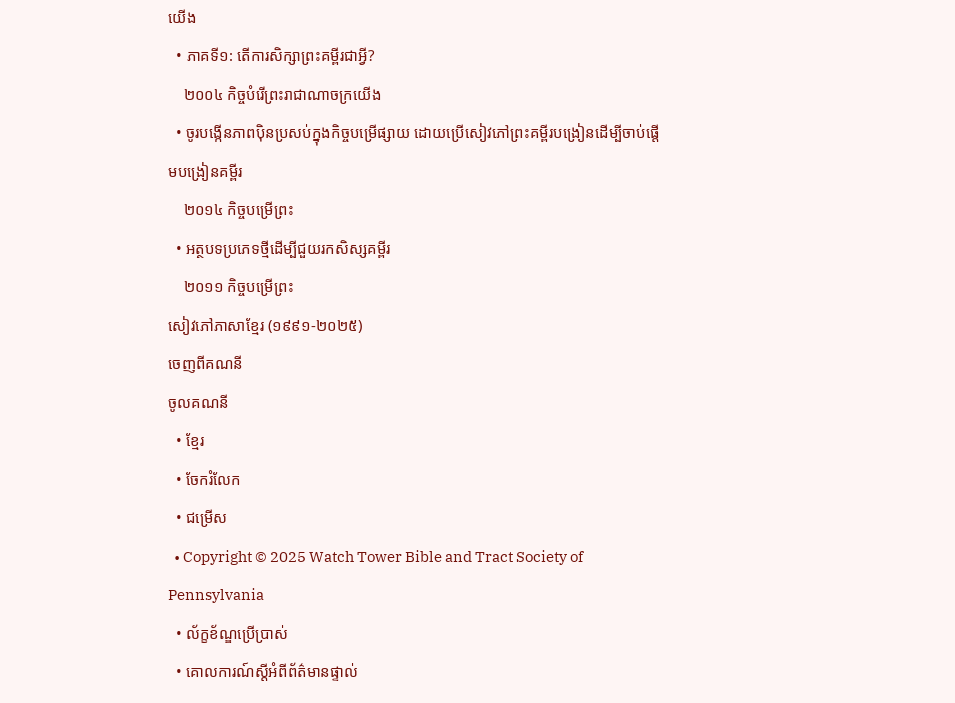យើង
  • ភាគទី១: តើការសិក្សាព្រះគម្ពីរជាអ្វី?
    ២០០៤ កិច្ចបំរើព្រះរាជាណាចក្រយើង
  • ចូរបង្កើនភាពប៉ិនប្រសប់ក្នុងកិច្ចបម្រើផ្សាយ ដោយប្រើសៀវភៅព្រះគម្ពីរបង្រៀនដើម្បីចាប់ផ្ដើមបង្រៀនគម្ពីរ
    ២០១៤ កិច្ចបម្រើព្រះ
  • អត្ថបទប្រភេទថ្មីដើម្បីជួយរកសិស្សគម្ពីរ
    ២០១១ កិច្ចបម្រើព្រះ
សៀវភៅភាសាខ្មែរ (១៩៩១-២០២៥)
ចេញពីគណនី
ចូលគណនី
  • ខ្មែរ
  • ចែករំលែក
  • ជម្រើស
  • Copyright © 2025 Watch Tower Bible and Tract Society of Pennsylvania
  • ល័ក្ខខ័ណ្ឌប្រើប្រាស់
  • គោលការណ៍ស្ដីអំពីព័ត៌មានផ្ទាល់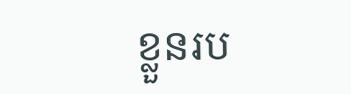ខ្លួនរប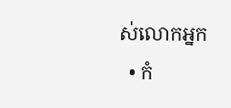ស់លោកអ្នក
  • កំ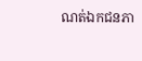ណត់ឯកជនភា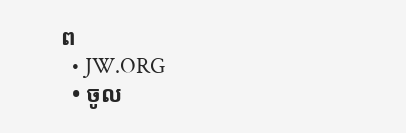ព
  • JW.ORG
  • ចូល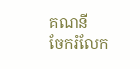គណនី
ចែករំលែក